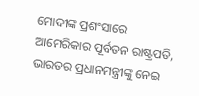ମୋଦୀଙ୍କ ପ୍ରଶଂସାରେ ଆମେରିକାର ପୂର୍ବତନ ରାଷ୍ଟ୍ରପତି, ଭାରତର ପ୍ରଧାନମନ୍ତ୍ରୀଙ୍କୁ ନେଇ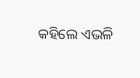କହିଲେ ଏଭଳି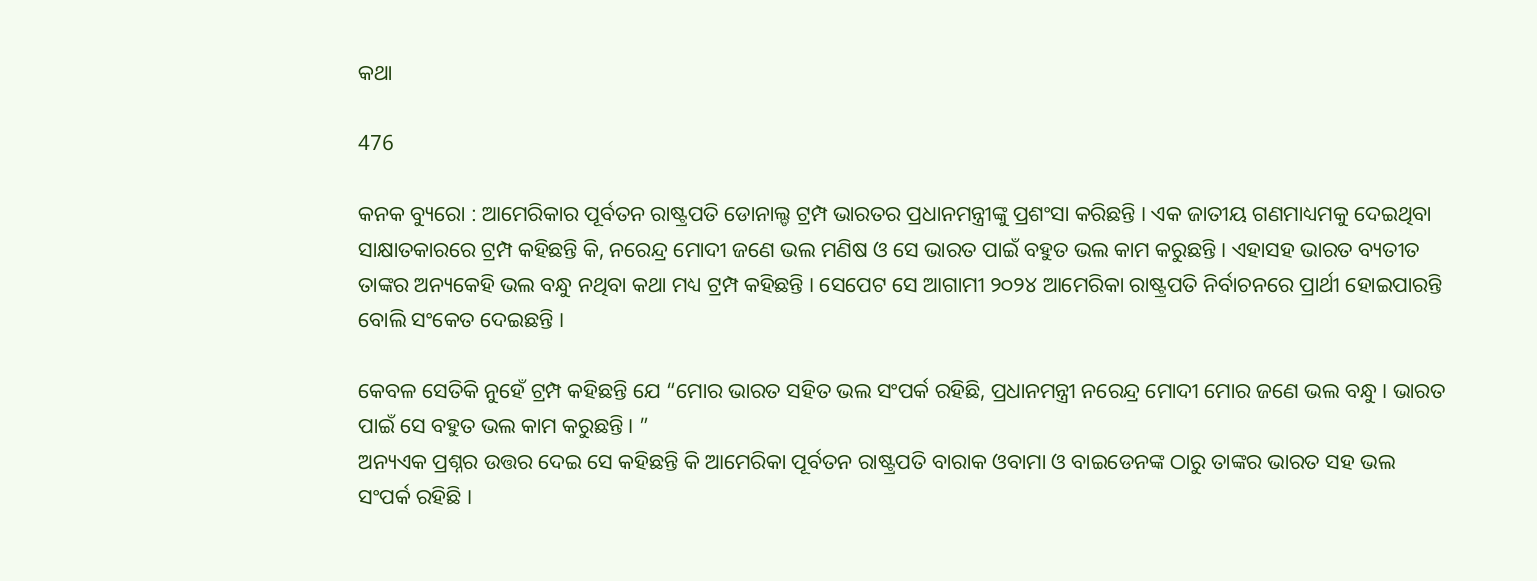କଥା

476

କନକ ବ୍ୟୁରୋ : ଆମେରିକାର ପୂର୍ବତନ ରାଷ୍ଟ୍ରପତି ଡୋନାଲ୍ଡ ଟ୍ରମ୍ପ ଭାରତର ପ୍ରଧାନମନ୍ତ୍ରୀଙ୍କୁ ପ୍ରଶଂସା କରିଛନ୍ତି । ଏକ ଜାତୀୟ ଗଣମାଧ୍ୟମକୁ ଦେଇଥିବା ସାକ୍ଷାତକାରରେ ଟ୍ରମ୍ପ କହିଛନ୍ତି କି, ନରେନ୍ଦ୍ର ମୋଦୀ ଜଣେ ଭଲ ମଣିଷ ଓ ସେ ଭାରତ ପାଇଁ ବହୁତ ଭଲ କାମ କରୁଛନ୍ତି । ଏହାସହ ଭାରତ ବ୍ୟତୀତ ତାଙ୍କର ଅନ୍ୟକେହି ଭଲ ବନ୍ଧୁ ନଥିବା କଥା ମଧ୍ୟ ଟ୍ରମ୍ପ କହିଛନ୍ତି । ସେପେଟ ସେ ଆଗାମୀ ୨୦୨୪ ଆମେରିକା ରାଷ୍ଟ୍ରପତି ନିର୍ବାଚନରେ ପ୍ରାର୍ଥୀ ହୋଇପାରନ୍ତି ବୋଲି ସଂକେତ ଦେଇଛନ୍ତି ।

କେବଳ ସେତିକି ନୁହେଁ ଟ୍ରମ୍ପ କହିଛନ୍ତି ଯେ “ମୋର ଭାରତ ସହିତ ଭଲ ସଂପର୍କ ରହିଛି, ପ୍ରଧାନମନ୍ତ୍ରୀ ନରେନ୍ଦ୍ର ମୋଦୀ ମୋର ଜଣେ ଭଲ ବନ୍ଧୁ । ଭାରତ ପାଇଁ ସେ ବହୁତ ଭଲ କାମ କରୁଛନ୍ତି । ”
ଅନ୍ୟଏକ ପ୍ରଶ୍ନର ଉତ୍ତର ଦେଇ ସେ କହିଛନ୍ତି କି ଆମେରିକା ପୂର୍ବତନ ରାଷ୍ଟ୍ରପତି ବାରାକ ଓବାମା ଓ ବାଇଡେନଙ୍କ ଠାରୁ ତାଙ୍କର ଭାରତ ସହ ଭଲ ସଂପର୍କ ରହିଛି ।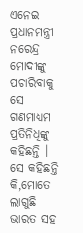ଏନେଇ ପ୍ରଧାନମନ୍ତ୍ରୀ ନରେନ୍ଦ୍ର ମୋଦୀଙ୍କୁ ପଚାରିବାକୁ ସେ ଗଣମାଧ୍ୟମ ପ୍ରତିନିଧିଙ୍କୁ କହିଛନ୍ତି । ସେ କହିଛନ୍ତି କି,ମୋତେ ଲାଗୁଛି ଭାରତ ସହ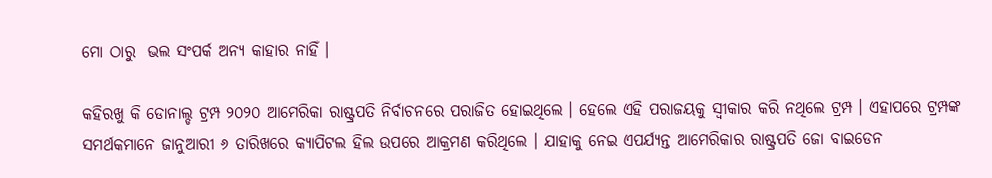ମୋ ଠାରୁ  ଭଲ ସଂପର୍କ ଅନ୍ୟ କାହାର ନାହିଁ ।

କହିରଖୁ କି ଡୋନାଲ୍ଡ ଟ୍ରମ୍ପ ୨୦୨୦ ଆମେରିକା ରାଷ୍ଟ୍ରପତି ନିର୍ବାଚନରେ ପରାଜିତ ହୋଇଥିଲେ । ହେଲେ ଏହି ପରାଜୟକୁ ସ୍ୱୀକାର କରି ନଥିଲେ ଟ୍ରମ୍ପ । ଏହାପରେ ଟ୍ରମ୍ପଙ୍କ ସମର୍ଥକମାନେ ଜାନୁଆରୀ ୬ ତାରିଖରେ କ୍ୟାପିଟଲ ହିଲ ଉପରେ ଆକ୍ରମଣ କରିଥିଲେ । ଯାହାକୁ ନେଇ ଏପର୍ଯ୍ୟନ୍ତ ଆମେରିକାର ରାଷ୍ଟ୍ରପତି ଜୋ ବାଇଡେନ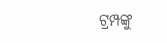ଟ୍ରମ୍ପଙ୍କୁ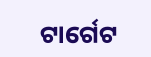ଟାର୍ଗେଟ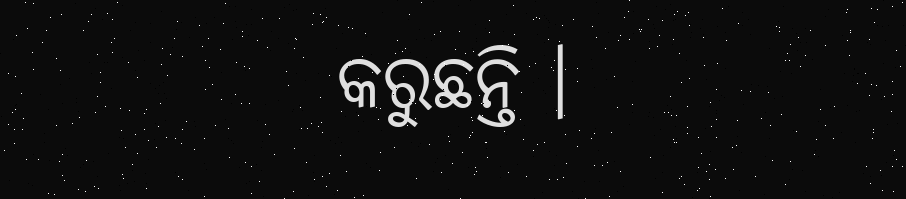କରୁଛନ୍ତି ।